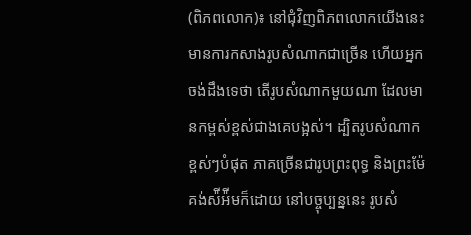(ពិភពលោក)៖ នៅជុំវិញពិភពលោកយើងនេះ មានការកសាងរូបសំណាកជាច្រើន ហើយអ្នកចង់ដឹងទេថា តើរូបសំណាកមួយណា ដែលមានកម្ពស់ខ្ពស់ជាងគេបង្អស់។ ដ្បិតរូបសំណាកខ្ពស់ៗបំផុត ភាគច្រើនជារូបព្រះពុទ្ធ និងព្រះម៉ែគង់ស៉ីអ៉ីមក៏ដោយ នៅបច្ចុប្បន្ននេះ រូបសំ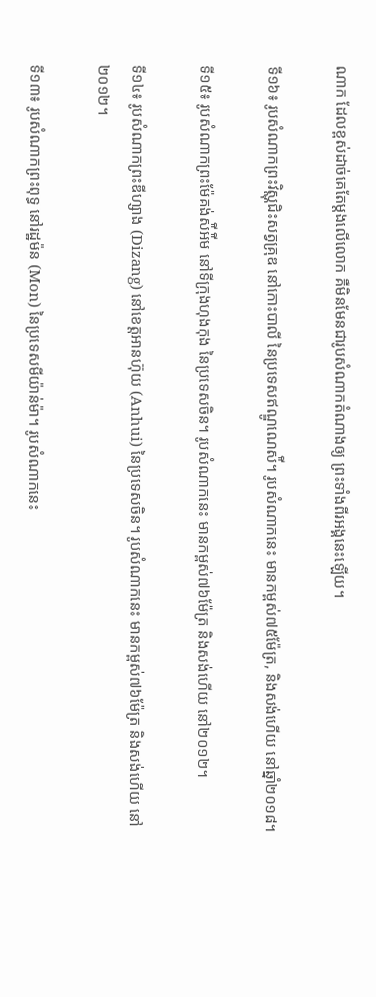ណាក ដែលខ្ពស់ដាច់គេតែម្តងលើលោក គឺមិនមែនជារូបសំណាកតំណាងឲ្យ ព្រះទាំងពីរអង្គនេះឡើយ។

ទី១៦៖ រូបសំណាកព្រះវិស្ណុជិះសត្វគ្រុឌ នៅកោះបាលី នៃប្រទេសឥណ្ឌូណេស៉ី។ រូបសំណាកនេះ មានកម្ពស់៧៥ម៉ែត្រ, និងសង់ហើយ នៅឆ្នាំ២០១៨។

ទី១៥៖ រូបសំណាកព្រះម៉ែគង់ស៉ីអ៉ីម នៅទីក្រុងហុងកុង នៃប្រទេសចិន។ រូបសំណាកនេះ មានកម្ពស់៧៦ម៉ែត្រ និងសង់ហើយ នៅ២០១២។

ទី១៤៖ រូបសំណាកព្រះឌីហ្សាង (Dizang) នៅខេត្តអានហ៊ុយ (Anhui) នៃប្រទេសចិន។ រូបសំណាកនេះ មានកម្ពស់៧៦ម៉ែត្រ និងសង់ហើយ នៅ២០១២។

ទី១៣៖ រូបសំណាកព្រះពុទ្ធ នៅរដ្ឋម៉ន (Mon) នៃប្រទេសមីយ៉ាន់ម៉ា។ រូបសំណាកនេះ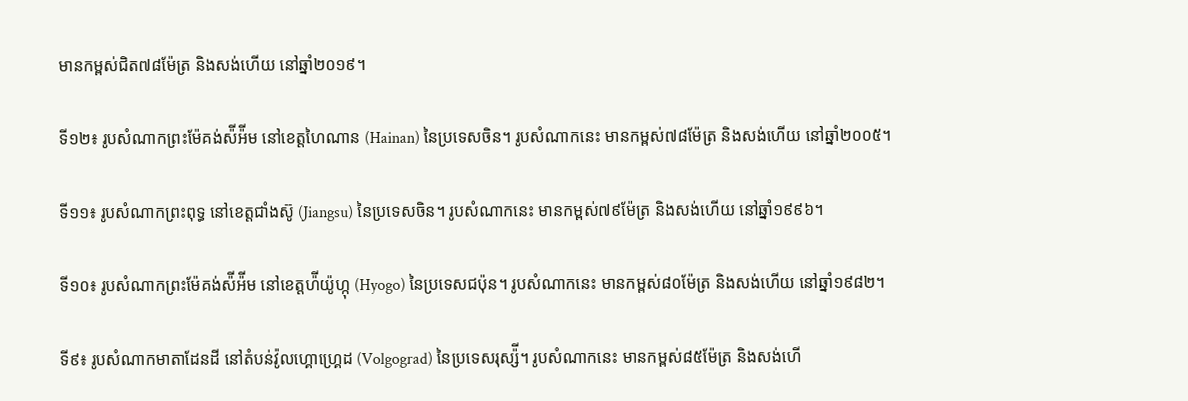មានកម្ពស់ជិត៧៨ម៉ែត្រ និងសង់ហើយ នៅឆ្នាំ២០១៩។

ទី១២៖ រូបសំណាកព្រះម៉ែគង់ស៉ីអ៉ីម នៅខេត្តហៃណាន (Hainan) នៃប្រទេសចិន។ រូបសំណាកនេះ មានកម្ពស់៧៨ម៉ែត្រ និងសង់ហើយ នៅឆ្នាំ២០០៥។

ទី១១៖ រូបសំណាកព្រះពុទ្ធ នៅខេត្តជាំងស៊ូ (Jiangsu) នៃប្រទេសចិន។ រូបសំណាកនេះ មានកម្ពស់៧៩ម៉ែត្រ និងសង់ហើយ នៅឆ្នាំ១៩៩៦។

ទី១០៖ រូបសំណាកព្រះម៉ែគង់ស៉ីអ៉ីម នៅខេត្តហ៉ីយ៉ូហ្កុ (Hyogo) នៃប្រទេសជប៉ុន។ រូបសំណាកនេះ មានកម្ពស់៨០ម៉ែត្រ និងសង់ហើយ នៅឆ្នាំ១៩៨២។

ទី៩៖ រូបសំណាកមាតាដែនដី នៅតំបន់វ៉ូលហ្គោហ្រ្គេដ (Volgograd) នៃប្រទេសរុស្ស៉ី។ រូបសំណាកនេះ មានកម្ពស់៨៥ម៉ែត្រ និងសង់ហើ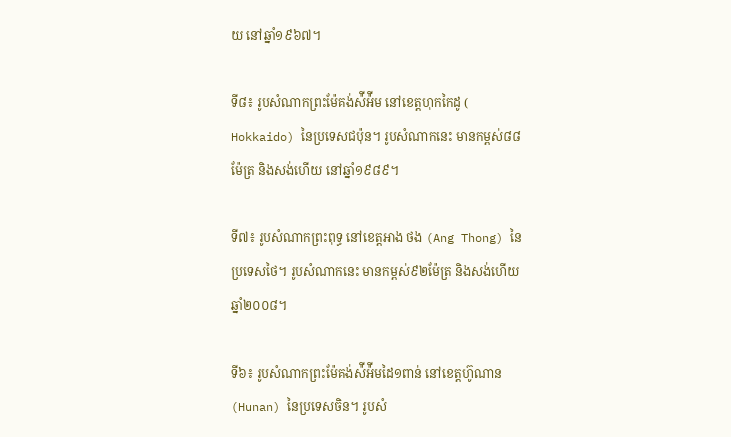យ នៅឆ្នាំ១៩៦៧។

ទី៨៖ រូបសំណាកព្រះម៉ែគង់ស៉ីអ៉ីម នៅខេត្តហុកកៃដូ ( Hokkaido) នៃប្រទេសជប៉ុន។ រូបសំណាកនេះ មានកម្ពស់៨៨ម៉ែត្រ និងសង់ហើយ នៅឆ្នាំ១៩៨៩។

ទី៧៖ រូបសំណាកព្រះពុទ្ធ នៅខេត្តអាង ថង (Ang Thong) នៃប្រទេសថៃ។ រូបសំណាកនេះ មានកម្ពស់៩២ម៉ែត្រ និងសង់ហើយឆ្នាំ២០០៨។

ទី៦៖ រូបសំណាកព្រះម៉ែគង់ស៉ីអ៉ីមដៃ១ពាន់ នៅខេត្តហ៊ូណាន (Hunan) នៃប្រទេសចិន។ រូបសំ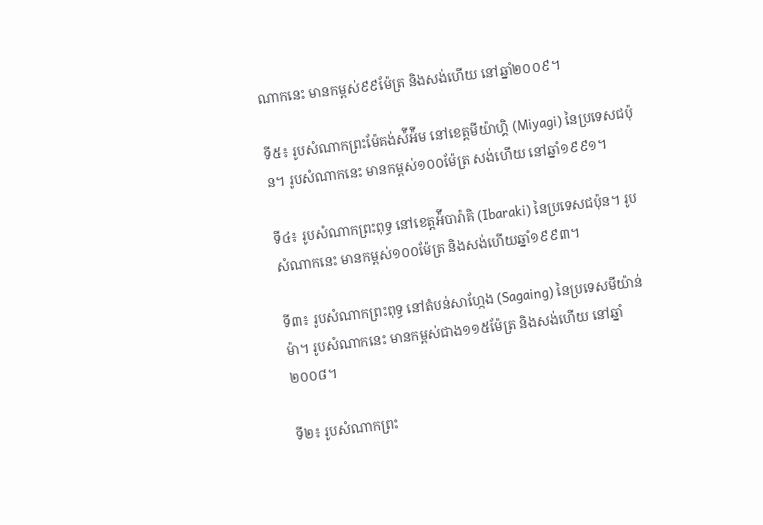ណាកនេះ មានកម្ពស់៩៩ម៉ែត្រ និងសង់ហើយ នៅឆ្នាំ២០០៩។

ទី៥៖ រូបសំណាកព្រះម៉ែគង់ស៉ីអ៉ីម នៅខេត្តមីយ៉ាហ្គិ (Miyagi) នៃប្រទេសជប៉ុន។ រូបសំណាកនេះ មានកម្ពស់១០០ម៉ែត្រ សង់ហើយ នៅឆ្នាំ១៩៩១។

ទី៤៖ រូបសំណាកព្រះពុទ្ធ នៅខេត្តអ៉ីបារ៉ាគិ (Ibaraki) នៃប្រទេសជប៉ុន។ រូបសំណាកនេះ មានកម្ពស់១០០ម៉ែត្រ និងសង់ហើយឆ្នាំ១៩៩៣។

ទី៣៖ រូបសំណាកព្រះពុទ្ធ នៅតំបន់សាហ្កែង (Sagaing) នៃប្រទេសមីយ៉ាន់ម៉ា។ រូបសំណាកនេះ មានកម្ពស់ជាង១១៥ម៉ែត្រ និងសង់ហើយ នៅឆ្នាំ២០០៨។

ទី២៖ រូបសំណាកព្រះ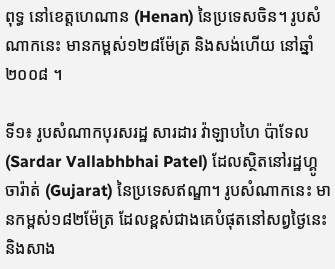ពុទ្ធ នៅខេត្តហេណាន (Henan) នៃប្រទេសចិន។ រូបសំណាកនេះ មានកម្ពស់១២៨ម៉ែត្រ និងសង់ហើយ នៅឆ្នាំ២០០៨ ។

ទី១៖ រូបសំណាកបុរសរដ្ឋ សារដារ វ៉ាឡាបហៃ ប៉ាទែល (Sardar Vallabhbhai Patel) ដែលស្ថិតនៅរដ្ឋហ្គូចារ៉ាត់ (Gujarat) នៃប្រទេសឥណ្ឌា។ រូបសំណាកនេះ មានកម្ពស់១៨២ម៉ែត្រ ដែលខ្ពស់ជាងគេបំផុតនៅសព្វថ្ងៃនេះ និងសាង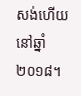សង់ហើយ នៅឆ្នាំ២០១៨។